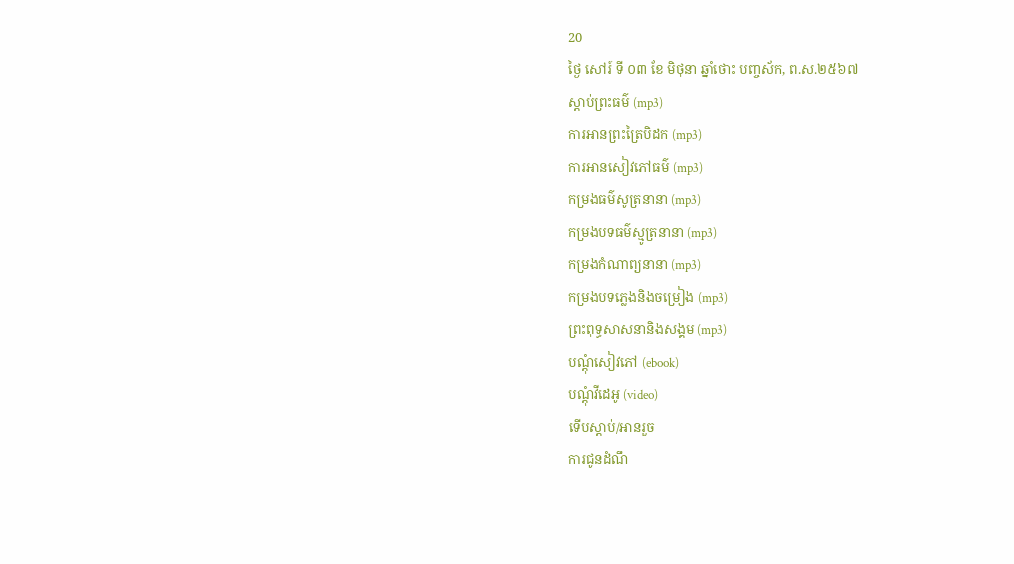20
ថ្ងៃ សៅរ៍ ទី ០៣ ខែ មិថុនា ឆ្នាំថោះ បញ្ចស័ក, ព.ស.២៥៦៧
ស្តាប់ព្រះធម៌ (mp3)
ការអានព្រះត្រៃបិដក (mp3)
ការអានសៀវភៅធម៌ (mp3)
កម្រងធម៌សូត្រនានា (mp3)
កម្រងបទធម៌ស្មូត្រនានា (mp3)
កម្រងកំណាព្យនានា (mp3)
កម្រងបទភ្លេងនិងចម្រៀង (mp3)
ព្រះពុទ្ធសាសនានិងសង្គម (mp3)
បណ្តុំសៀវភៅ (ebook)
បណ្តុំវីដេអូ (video)
ទើបស្តាប់/អានរួច
ការជូនដំណឹ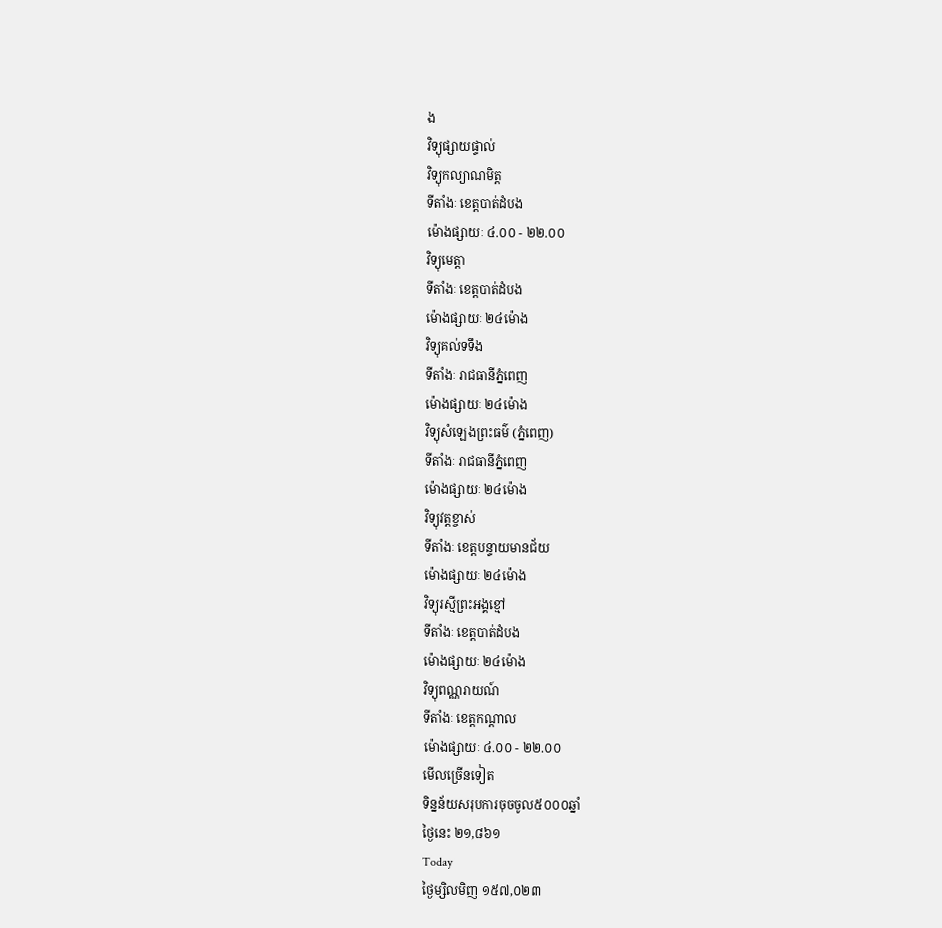ង
វិទ្យុផ្សាយផ្ទាល់
វិទ្យុកល្យាណមិត្ត
ទីតាំងៈ ខេត្តបាត់ដំបង
ម៉ោងផ្សាយៈ ៤.០០ - ២២.០០
វិទ្យុមេត្តា
ទីតាំងៈ ខេត្តបាត់ដំបង
ម៉ោងផ្សាយៈ ២៤ម៉ោង
វិទ្យុគល់ទទឹង
ទីតាំងៈ រាជធានីភ្នំពេញ
ម៉ោងផ្សាយៈ ២៤ម៉ោង
វិទ្យុសំឡេងព្រះធម៌ (ភ្នំពេញ)
ទីតាំងៈ រាជធានីភ្នំពេញ
ម៉ោងផ្សាយៈ ២៤ម៉ោង
វិទ្យុវត្តខ្ចាស់
ទីតាំងៈ ខេត្តបន្ទាយមានជ័យ
ម៉ោងផ្សាយៈ ២៤ម៉ោង
វិទ្យុរស្មីព្រះអង្គខ្មៅ
ទីតាំងៈ ខេត្តបាត់ដំបង
ម៉ោងផ្សាយៈ ២៤ម៉ោង
វិទ្យុពណ្ណរាយណ៍
ទីតាំងៈ ខេត្តកណ្តាល
ម៉ោងផ្សាយៈ ៤.០០ - ២២.០០
មើលច្រើនទៀត
ទិន្នន័យសរុបការចុចចូល៥០០០ឆ្នាំ
ថ្ងៃនេះ ២១,៨៦១
Today
ថ្ងៃម្សិលមិញ ១៥៧,០២៣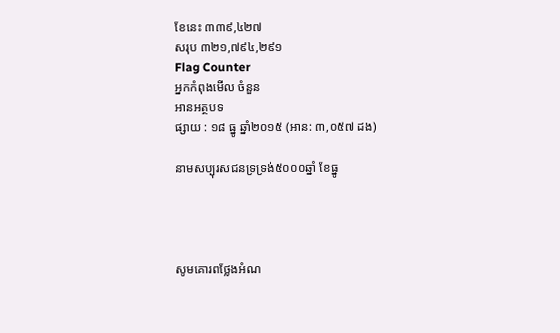ខែនេះ ៣៣៩,៤២៧
សរុប ៣២១,៧៩៤,២៩១
Flag Counter
អ្នកកំពុងមើល ចំនួន
អានអត្ថបទ
ផ្សាយ : ១៨ ធ្នូ ឆ្នាំ២០១៥ (អាន: ៣,០៥៧ ដង)

នាមសប្បុរសជនទ្រទ្រង់៥០០០ឆ្នាំ ខែធ្នូ




សូមគោរពថ្លែងអំណ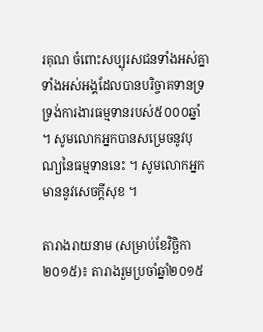រគុណ ចំពោះសប្បុរសជនទាំងអស់គ្នា ទាំងអស់អង្គដែលបានបរិច្ចាគទានទ្រទ្រង់ការងារធម្មទានរបស់៥០០០ឆ្នាំ ។ សូមលោកអ្នកបានសម្រេចនូវបុណ្យនៃធម្មទាននេះ ។ សូមលោកអ្នកមាននូវសេចក្តីសុខ ។

តារាងរាយនាម (សម្រាប់ខែវិច្ឆិកា ២០១៥)៖ តារាងរួមប្រចាំឆ្នាំ២០១៥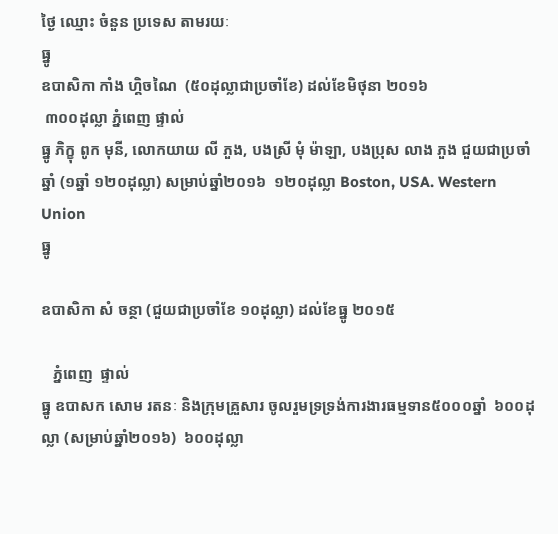ថ្ងៃ ឈ្មោះ ចំនួន ប្រទេស តាមរយៈ
ធ្នូ
ឧបាសិកា កាំង ហ្គិចណៃ  (៥០ដុល្លាជាប្រចាំខែ) ដល់ខែមិថុនា ២០១៦
 ៣០០ដុល្លា ភ្នំពេញ ផ្ទាល់
ធ្នូ ភិក្ខុ ពូក មុនី, លោកយាយ លី ភួង, បងស្រី មុំ ម៉ាឡា, បងប្រុស លាង ភួង ជួយជាប្រចាំឆ្នាំ (១ឆ្នាំ ១២០ដុល្លា) សម្រាប់ឆ្នាំ២០១៦  ១២០ដុល្លា Boston, USA. Western Union
ធ្នូ

ឧបាសិកា សំ ចន្ថា (ជួយជាប្រចាំខែ ១០ដុល្លា) ដល់ខែធ្នូ ២០១៥

   ភ្នំពេញ  ផ្ទាល់
ធ្នូ ឧបាសក សោម រតនៈ និងក្រុមគ្រួសារ ចូលរួមទ្រទ្រង់ការងារធម្មទាន៥០០០ឆ្នាំ  ៦០០ដុល្លា (សម្រាប់ឆ្នាំ២០១៦)  ៦០០ដុល្លា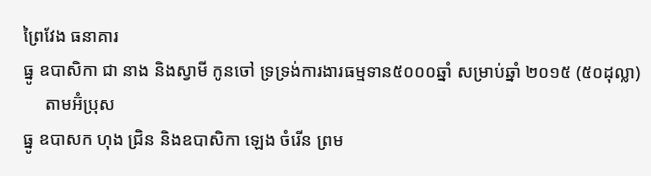ព្រៃវែង ធនាគារ
ធ្នូ ឧបាសិកា ជា នាង និងស្វាមី កូនចៅ ទ្រទ្រង់ការងារធម្មទាន៥០០០ឆ្នាំ សម្រាប់ឆ្នាំ ២០១៥ (៥០ដុល្លា)
     តាមអ៊ំប្រុស
ធ្នូ ឧបាសក ហុង ជ្រិន និងឧបាសិកា ឡេង ចំរើន ព្រម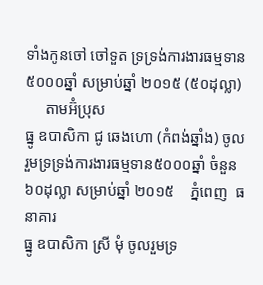ទាំងកូនចៅ ចៅទួត ទ្រទ្រង់ការងារធម្មទាន៥០០០ឆ្នាំ សម្រាប់ឆ្នាំ ២០១៥ (៥០ដុល្លា)
     តាមអ៊ំប្រុស
ធ្នូ ឧបាសិកា ជូ ឆេងហោ (កំពង់ឆ្នាំង) ចូលរួមទ្រទ្រង់ការងារធម្មទាន៥០០០ឆ្នាំ ចំនួន ៦០ដុល្លា សម្រាប់ឆ្នាំ ២០១៥    ភ្នំពេញ  ធនាគារ
ធ្នូ ឧបាសិកា ស្រី មុំ ចូលរួមទ្រ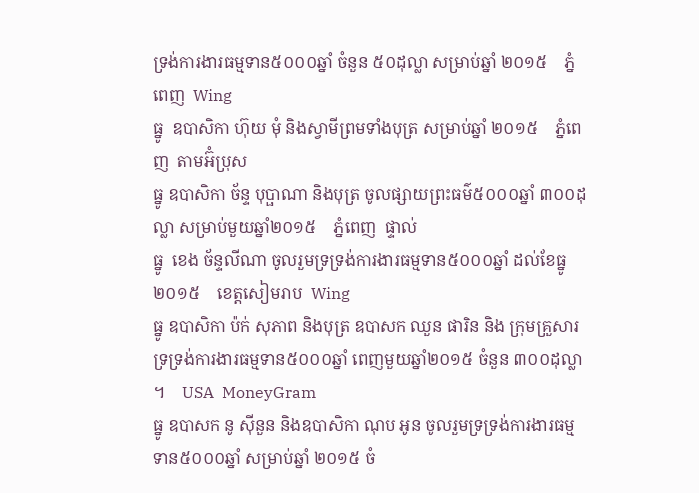ទ្រង់ការងារធម្មទាន៥០០០ឆ្នាំ ចំនួន ៥០ដុល្លា សម្រាប់ឆ្នាំ ២០១៥    ភ្នំពេញ  Wing
ធ្នូ  ឧបាសិកា ហ៊ុយ មុំ និងស្វាមីព្រមទាំងបុត្រ សម្រាប់ឆ្នាំ ២០១៥    ភ្នំពេញ  តាមអ៊ំប្រុស
ធ្នូ ឧបាសិកា ច័ន្ទ បុប្ផាណា និងបុត្រ ចូលផ្សាយព្រះធម៌៥០០០ឆ្នាំ ៣០០ដុល្លា សម្រាប់មួយឆ្នាំ២០១៥    ភ្នំពេញ  ផ្ទាល់
ធ្នូ  ខេង ច័ន្ទលីណា ចូលរួមទ្រទ្រង់ការងារធម្មទាន៥០០០ឆ្នាំ ដល់ខែធ្នូ២០១៥    ខេត្តសៀមរាប  Wing
ធ្នូ ឧបាសិកា ប៉ក់ សុភាព និងបុត្រ ឧបាសក ឈួន ផារិន និង ក្រុមគ្រួសារ ទ្រទ្រង់ការងារធម្មទាន៥០០០ឆ្នាំ ពេញមួយឆ្នាំ២០១៥ ចំនួន ៣០០ដុល្លា ។    USA  MoneyGram
ធ្នូ ឧបាសក នូ ស៊ីនួន និងឧបាសិកា ណុប អូន ចូលរួមទ្រទ្រង់ការងារធម្មទាន៥០០០ឆ្នាំ សម្រាប់ឆ្នាំ ២០១៥ ចំ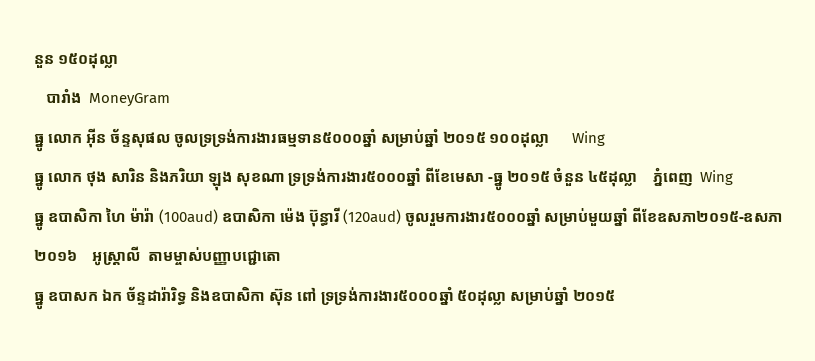នួន ១៥០ដុល្លា
   បារាំង  MoneyGram
ធ្នូ លោក អ៊ីន ច័ន្ទសុផល ចូលទ្រទ្រង់ការងារធម្មទាន៥០០០ឆ្នាំ សម្រាប់ឆ្នាំ ២០១៥ ១០០ដុល្លា      Wing
ធ្នូ លោក ថុង សារិន និងភរិយា ឡុង សុខណា ទ្រទ្រង់ការងារ៥០០០ឆ្នាំ ពីខែមេសា -ធ្នូ ២០១៥ ចំនួន ៤៥ដុល្លា    ភ្នំពេញ  Wing
ធ្នូ ឧបាសិកា ហៃ ម៉ារ៉ា (100aud) ឧបាសិកា ម៉េង ប៊ុន្ធារី (120aud) ចូលរួមការងារ៥០០០ឆ្នាំ សម្រាប់មួយឆ្នាំ ពីខែឧសភា២០១៥-ឧសភា២០១៦    អូស្ត្រាលី  តាមម្ចាស់បញ្ញាបជ្ជោតោ
ធ្នូ ឧបាសក ឯក ច័ន្ទដារ៉ារិទ្ធ និងឧបាសិកា ស៊ុន ពៅ ទ្រទ្រង់ការងារ៥០០០ឆ្នាំ ៥០ដុល្លា សម្រាប់ឆ្នាំ ២០១៥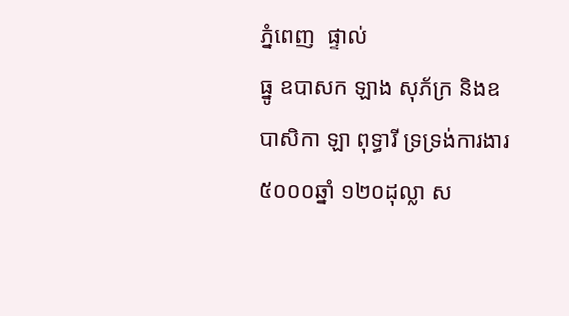ភ្នំពេញ  ផ្ទាល់
ធ្នូ ឧបាសក ឡាង សុភ័ក្រ និងឧបាសិកា ឡា ពុទ្ធារី ទ្រទ្រង់ការងារ៥០០០ឆ្នាំ ១២០ដុល្លា ស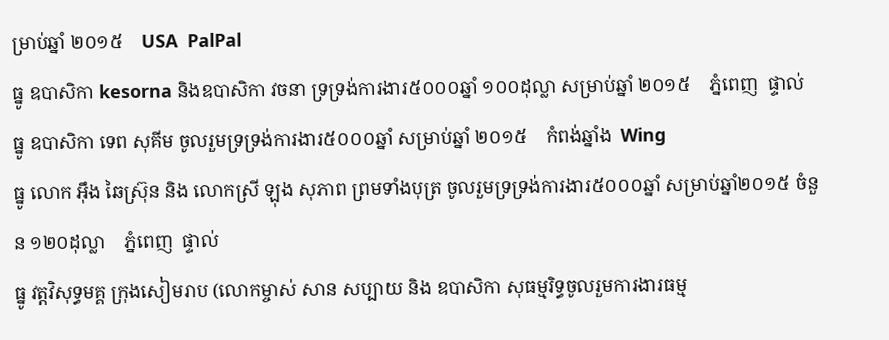ម្រាប់ឆ្នាំ ២០១៥    USA  PalPal
ធ្នូ ឧបាសិកា kesorna និងឧបាសិកា វចនា ទ្រទ្រង់ការងារ៥០០០ឆ្នាំ ១០០ដុល្លា សម្រាប់ឆ្នាំ ២០១៥    ភ្នំពេញ  ផ្ទាល់
ធ្នូ ឧបាសិកា ទេព សុគីម ចូលរួមទ្រទ្រង់ការងារ៥០០០ឆ្នាំ សម្រាប់ឆ្នាំ ២០១៥    កំពង់ឆ្នាំង  Wing
ធ្នូ លោក អ៊ឹង ឆៃស្រ៊ុន និង លោកស្រី ឡុង សុភាព ព្រមទាំងបុត្រ ចូលរួមទ្រទ្រង់ការងារ៥០០០ឆ្នាំ សម្រាប់ឆ្នាំ២០១៥ ចំនួន ១២០ដុល្លា    ភ្នំពេញ  ផ្ទាល់
ធ្នូ វត្តវិសុទ្ធមគ្គ ក្រុងសៀមរាប (លោកម្ចាស់ សាន សប្បាយ និង ឧបាសិកា សុធម្មរិទ្ធចូលរួមការងារធម្ម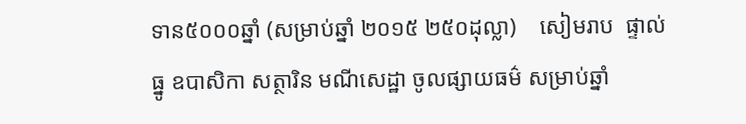ទាន៥០០០ឆ្នាំ (សម្រាប់ឆ្នាំ ២០១៥ ២៥០ដុល្លា)    សៀមរាប  ផ្ទាល់
ធ្នូ ឧបាសិកា សត្ថារិន មណីសេដ្ឋា ចូលផ្សាយធម៌ សម្រាប់ឆ្នាំ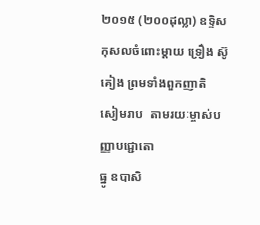២០១៥ (២០០ដុល្លា) ឧទ្ទិសកុសលចំពោះម្តាយ ទ្រឿង ស៊ូគៀង ព្រមទាំងពួកញាតិ    សៀមរាប  តាមរយៈម្ចាស់បញ្ញាបជ្ជោតោ
ធ្នូ ឧបាសិ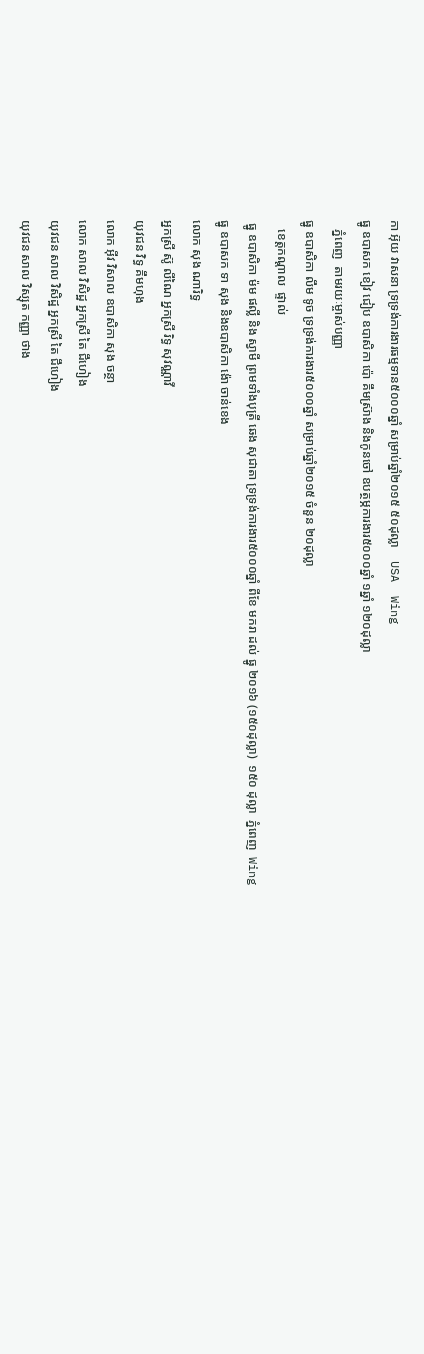កា អ៊ុយ វាសនា ទ្រទ្រង់ការងារធម្មទាន៥០០០ឆ្នាំ សម្រាប់ឆ្នាំ២០១៥ ៥០ដុល្លា    USA  Wing
ធ្នូ ឧបាសក ខៀវ ជៀប ឧបាសិកា ប៉ោ គឹមស្រ៊ាង និងកូនចៅ ឧបត្ថម្ភការងារ៥០០០ឆ្នាំ ១ឆ្នាំ ១២០ដុល្លា
   ភ្នំពេញ  តាមរយៈម្ចាស់បញ្ញា
ធ្នូ ឧបាសិកា លឹម ទូច ទ្រទ្រង់ការងារ៥០០០ឆ្នាំ សម្រាប់ឆ្នាំ២០១៥ ចំនួន ២០ដុល្លា
   ខេត្តកណ្តាល  ផ្ទាល់
 ធ្នូ ឧបាសិកា ម៉ម ផល្លី និង ស្វាមី ព្រមទាំងបុត្រី ឆេង សុជាតា ទ្រទ្រង់ការងារ៥០០០ឆ្នាំ ពីខែ មករា ដល់ ធ្នូ ២០១៦ (១៥០ដុល្លា)  ១៥០ ដុល្លា  ភ្នំពេញ  Wing
ធ្នូ ឧបាសក ទា សុង និងឧបាសិកា ង៉ោ ចាន់ខេង
លោក សុង ណារិទ្ធ
អ្នកស្រី ស៊ូ លីណៃ អ្នកស្រី រិទ្ធ សុវណ្ណាវី
យុវជន វិទ្ធ គឹមហុង
លោក អ៊ីវ វិសាល ឧបាសិកា សុង ចន្ថា
លោក សាល វិសិដ្ឋ អ្នកស្រី តៃ ជឹហៀង
យុវជន សាល វិសិដ្ឋ អ្នកស្រី តៃ ជឹហៀង
យុវជន សាល វិស្សុត កញ្ញា ថាង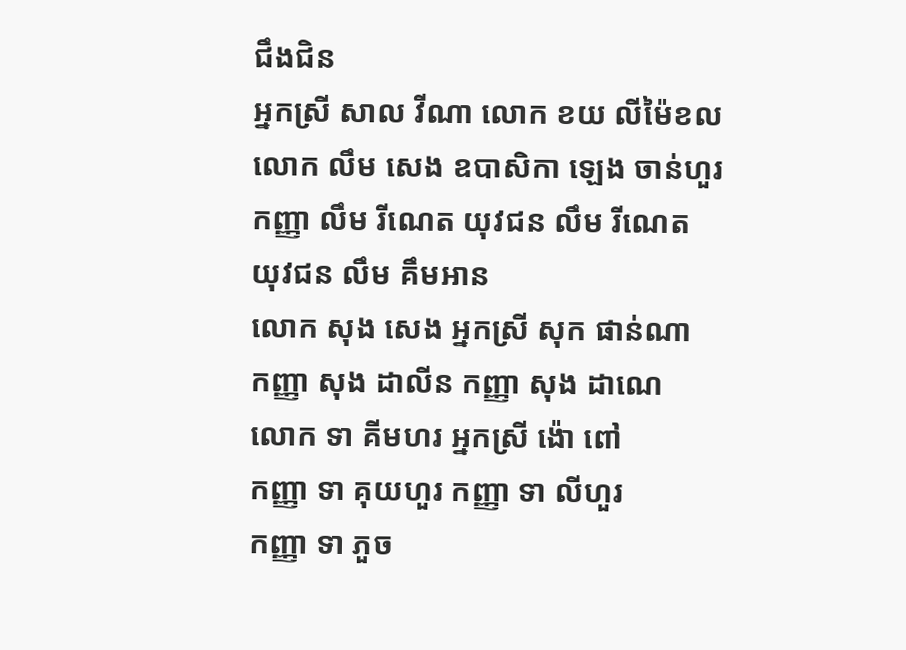ជឹងជិន
អ្នកស្រី សាល វីណា លោក ខយ លីម៉ៃខល
លោក លឹម សេង ឧបាសិកា ឡេង ចាន់ហួរ
កញ្ញា លឹម រីណេត យុវជន លឹម រីណេត
យុវជន លឹម គឹមអាន
លោក សុង សេង អ្នកស្រី សុក ផាន់ណា
កញ្ញា សុង ដាលីន កញ្ញា សុង ដាណេ
លោក ទា គីមហរ អ្នកស្រី ង៉ោ ពៅ
កញ្ញា ទា គុយហួរ កញ្ញា ទា លីហួរ
កញ្ញា ទា ភួច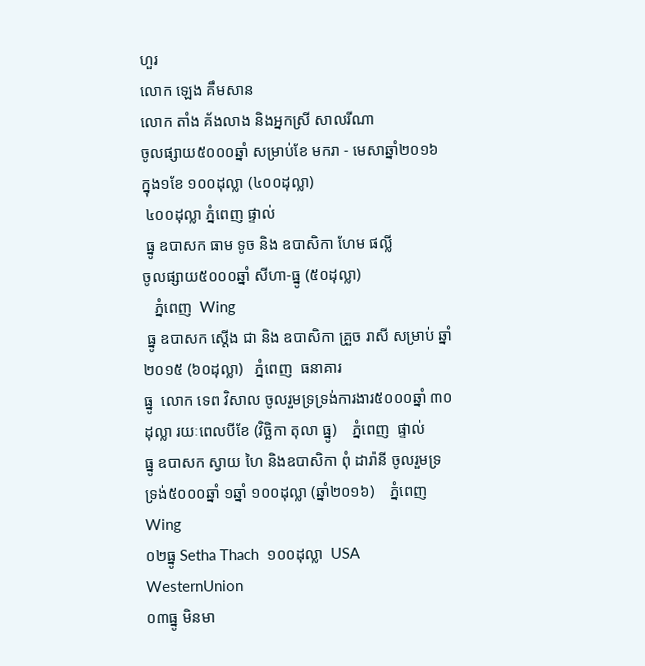ហួរ
លោក ឡេង គឹមសាន
លោក តាំង គ័ងលាង និងអ្នកស្រី សាលរីណា
ចូលផ្សាយ៥០០០ឆ្នាំ សម្រាប់ខែ មករា - មេសាឆ្នាំ២០១៦ ក្នុង១ខែ ១០០ដុល្លា (៤០០ដុល្លា)
 ៤០០ដុល្លា ភ្នំពេញ ផ្ទាល់
 ធ្នូ ឧបាសក ធាម ទូច និង ឧបាសិកា ហែម ផល្លី
ចូលផ្សាយ៥០០០ឆ្នាំ សីហា-ធ្នូ (៥០ដុល្លា)
   ភ្នំពេញ  Wing
 ធ្នូ ឧបាសក ស្តើង ជា និង ឧបាសិកា គ្រួច រាសី សម្រាប់ ឆ្នាំ២០១៥ (៦០ដុល្លា)   ភ្នំពេញ  ធនាគារ
ធ្នូ  លោក ទេព វិសាល ចូលរួមទ្រទ្រង់ការងារ៥០០០ឆ្នាំ ៣០ដុល្លា រយៈពេលបីខែ (វិច្ឆិកា តុលា ធ្នូ)    ភ្នំពេញ  ផ្ទាល់
ធ្នូ ឧបាសក ស្វាយ ហៃ និងឧបាសិកា ពុំ ដារ៉ានី ចូលរួមទ្រទ្រង់៥០០០ឆ្នាំ ១ឆ្នាំ ១០០ដុល្លា (ឆ្នាំ២០១៦)    ភ្នំពេញ  Wing
០២ធ្នូ Setha Thach  ១០០ដុល្លា  USA  WesternUnion
០៣ធ្នូ មិនមា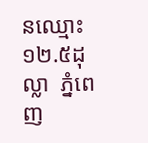នឈ្មោះ  ១២.៥ដុល្លា  ភ្នំពេញ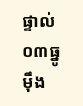ផ្ទាល់
០៣ធ្នូ ម៉ឹង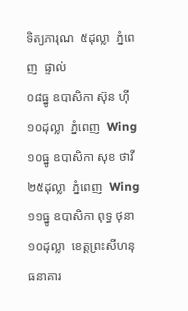ទិត្យភារុណ  ៥ដុល្លា  ភ្នំពេញ  ផ្ទាល់
០៨ធ្នូ ឧបាសិកា ស៊ុន ហ៊ី  ១០ដុល្លា  ភ្នំពេញ  Wing
១០ធ្នូ ឧបាសិកា សុខ ថាវី  ២៥ដុល្លា  ភ្នំពេញ  Wing
១១ធ្នូ ឧបាសិកា ពុទ្ធ ថុនា  ១០ដុល្លា  ខេត្តព្រះសីហនុ  ធនាគារ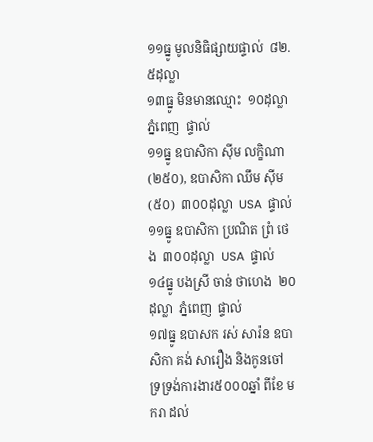១១ធ្នូ មូលនិធិផ្សាយផ្ទាល់  ៨២.៥ដុល្លា
១៣ធ្នូ មិនមានឈ្មោះ  ១០ដុល្លា  ភ្នំពេញ  ផ្ទាល់
១១ធ្នូ ឧបាសិកា ស៊ីម លកិ្ខណា (២៥០), ឧបាសិកា ឈឹម ស៊ីម (៥០)  ៣០០ដុល្លា  USA  ផ្ទាល់
១១ធ្នូ ឧបាសិកា ប្រណិត ព្រំ ថេង  ៣០០ដុល្លា  USA  ផ្ទាល់
១៤ធ្នូ បងស្រី ចាន់ ថាហេង  ២០ដុល្លា  ភ្នំពេញ  ផ្ទាល់
១៧ធ្នូ ឧបាសក រស់ សារ៉ន ឧបាសិកា គង់ សារឿង និងកូនចៅ ទ្រទ្រង់ការងារ៥០០០ឆ្នាំ ពីខែ មករា ដល់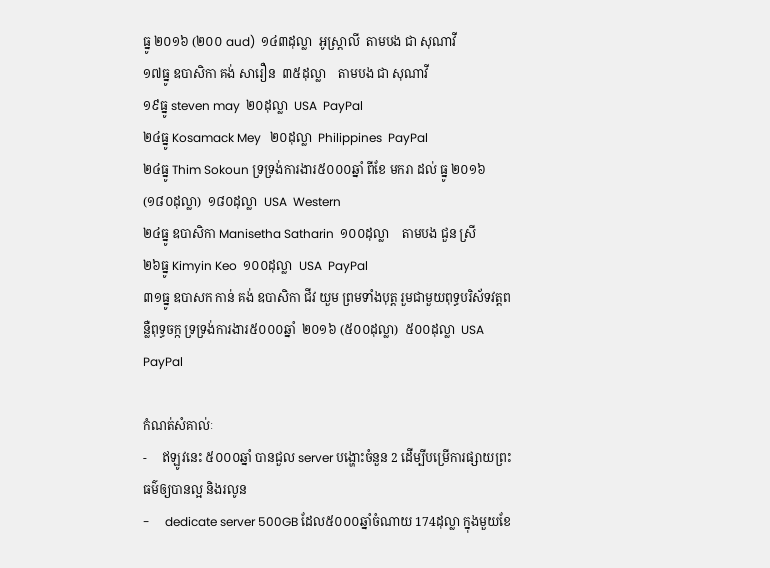ធ្នូ ២០១៦ (២០០ aud)  ១៤៣ដុល្លា  អូស្រ្តាលី  តាមបង ជា សុណាវី
១៧ធ្នូ ឧបាសិកា គង់ សារឿន  ៣៥ដុល្លា    តាមបង ជា សុណាវី
១៩ធ្នូ steven may  ២០ដុល្លា  USA  PayPal
២៤ធ្នូ Kosamack Mey   ២០ដុល្លា  Philippines  PayPal
២៤ធ្នូ Thim Sokoun ទ្រទ្រង់ការងារ៥០០០ឆ្នាំ ពីខែ មករា ដល់ ធ្នូ ២០១៦ (១៨០ដុល្លា)  ១៨០ដុល្លា  USA  Western
២៤ធ្នូ ឧបាសិកា Manisetha Satharin  ១០០ដុល្លា    តាមបង ជួន ស្រី
២៦ធ្នូ Kimyin Keo  ១០០ដុល្លា  USA  PayPal
៣១ធ្នូ ឧបាសក កាន់ គង់ ឧបាសិកា ជីវ យួម ព្រមទាំងបុត្ត រួមជាមួយពុទ្ធបរិស័ទវត្តពន្លឺពុទ្ធចក្ក ទ្រទ្រង់ការងារ៥០០០ឆ្នាំ  ២០១៦ (៥០០ដុល្លា)  ៥០០ដុល្លា  USA PayPal

កំណត់សំគាល់ៈ
-     ឥឡូវនេះ ៥០០០ឆ្នាំ បានជួល server បង្ហោះចំនួន 2 ដើម្បីបម្រើការផ្សាយព្រះធម៌ឲ្យបានល្អ និងរលូន
-     dedicate server 500GB ដែល៥០០០ឆ្នាំចំណាយ 174ដុល្លា ក្នុងមួយខែ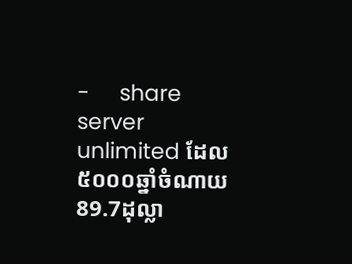-     share server unlimited ដែល៥០០០ឆ្នាំចំណាយ 89.7ដុល្លា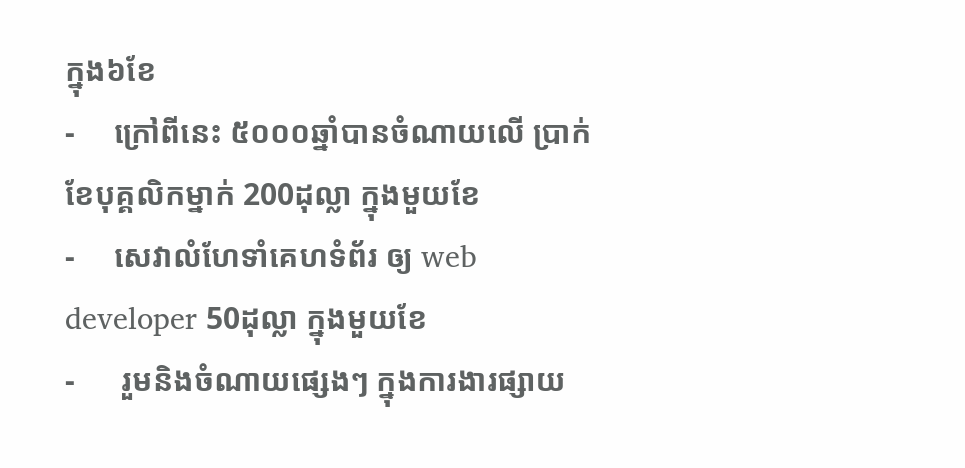ក្នុង៦ខែ
-     ក្រៅពីនេះ ៥០០០ឆ្នាំបានចំណាយលើ ប្រាក់ខែបុគ្គលិកម្នាក់ 200ដុល្លា ក្នុងមួយខែ
-     សេវាលំហែទាំគេហទំព័រ ឲ្យ web developer 50ដុល្លា ក្នុងមួយខែ
-      រួមនិងចំណាយផ្សេងៗ ក្នុងការងារផ្សាយ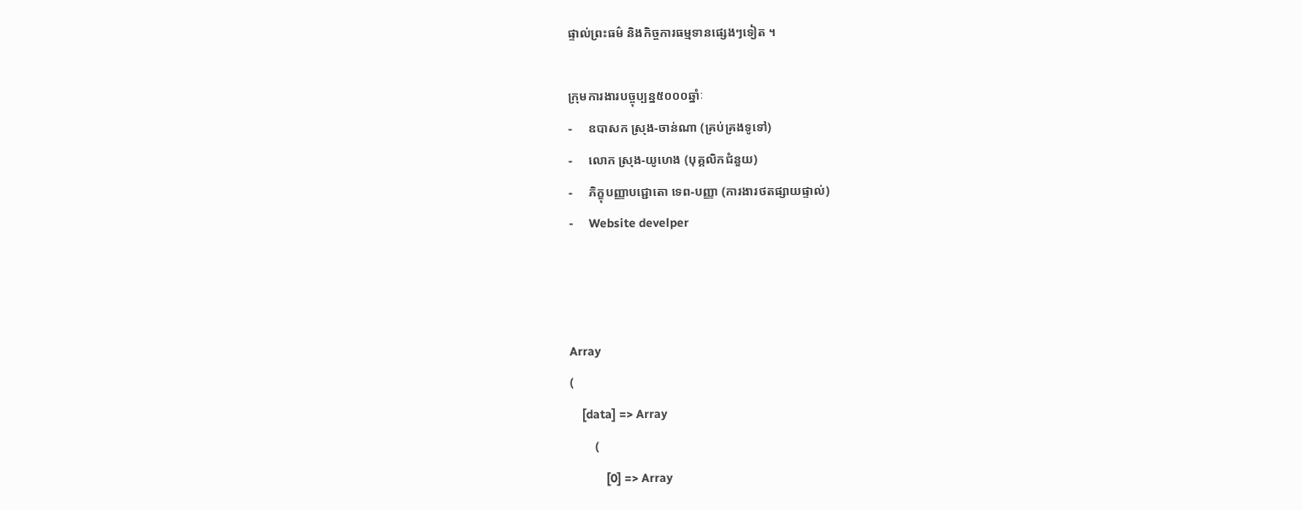ផ្ទាល់ព្រះធម៌ និងកិច្ចការធម្មទានផ្សេងៗទៀត ។

ក្រុមការងារបច្ចុប្បន្ន៥០០០ឆ្នាំៈ
-     ឧបាសក ស្រុង-ចាន់ណា (គ្រប់គ្រងទូទៅ)
-     លោក ស្រុង-យូហេង (បុគ្គលិកជំនួយ)
-     ភិក្ខុបញ្ញាបជ្ជោតោ ទេព-បញ្ញា (ការងារថតផ្សាយផ្ទាល់)
-     Website develper



Array
(
    [data] => Array
        (
            [0] => Array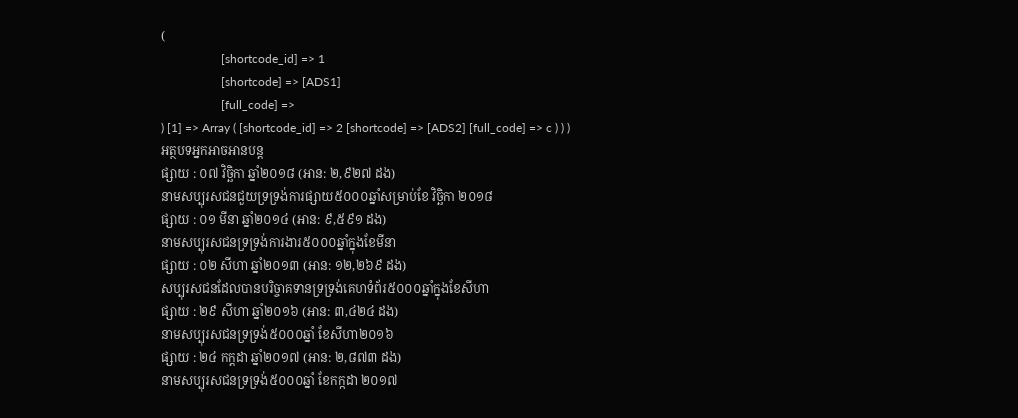(
                    [shortcode_id] => 1
                    [shortcode] => [ADS1]
                    [full_code] =>
) [1] => Array ( [shortcode_id] => 2 [shortcode] => [ADS2] [full_code] => c ) ) )
អត្ថបទអ្នកអាចអានបន្ត
ផ្សាយ : ០៧ វិច្ឆិកា ឆ្នាំ២០១៨ (អាន: ២,៩២៧ ដង)
នាមសប្បុរសជនជួយទ្រទ្រង់ការផ្សាយ៥០០០ឆ្នាំសម្រាប់ខែ វិច្ឆិកា ២០១៨
ផ្សាយ : ០១ មីនា ឆ្នាំ២០១៤ (អាន: ៩,៥៩១ ដង)
នាមសប្បុរសជនទ្រទ្រង់ការងារ៥០០០ឆ្នាំក្នុងខែមីនា
ផ្សាយ : ០២ សីហា ឆ្នាំ២០១៣ (អាន: ១២,២៦៩ ដង)
សប្បុរសជនដែលបានបរិច្ចាគទានទ្រទ្រង់គេហទំព័រ៥០០០ឆ្នាំក្នុងខែសីហា
ផ្សាយ : ២៩ សីហា ឆ្នាំ២០១៦ (អាន: ៣,៤២៤ ដង)
នាមសប្បុរសជនទ្រទ្រង់៥០០០ឆ្នាំ ខែសីហា២០១៦
ផ្សាយ : ២៤ កក្តដា ឆ្នាំ២០១៧ (អាន: ២,៨៧៣ ដង)
នាមសប្បុរសជនទ្រទ្រង់៥០០០ឆ្នាំ ខែកក្កដា ២០១៧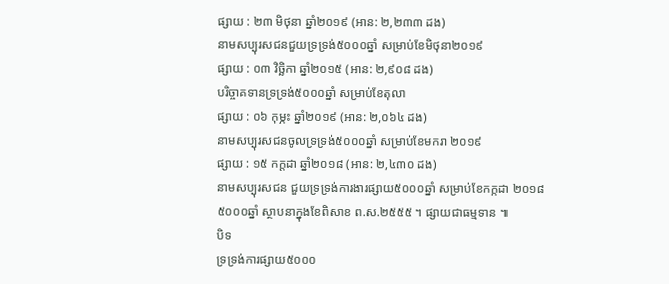ផ្សាយ : ២៣ មិថុនា ឆ្នាំ២០១៩ (អាន: ២,២៣៣ ដង)
នាមសប្បុរសជនជួយទ្រទ្រង់៥០០០ឆ្នាំ សម្រាប់ខែមិថុនា២០១៩
ផ្សាយ : ០៣ វិច្ឆិកា ឆ្នាំ២០១៥ (អាន: ២,៩០៨ ដង)
បរិច្ចាគទានទ្រទ្រង់៥០០០ឆ្នាំ សម្រាប់ខែតុលា
ផ្សាយ : ០៦ កុម្ភះ ឆ្នាំ២០១៩ (អាន: ២,០៦៤ ដង)
នាមសប្បុរសជនចូលទ្រទ្រង់៥០០០ឆ្នាំ សម្រាប់ខែមករា ២០១៩
ផ្សាយ : ១៥ កក្តដា ឆ្នាំ២០១៨ (អាន: ២,៤៣០ ដង)
នាមសប្បុរសជន ជួយទ្រទ្រង់ការងារផ្សាយ៥០០០ឆ្នាំ សម្រាប់ខែកក្កដា ២០១៨
៥០០០ឆ្នាំ ស្ថាបនាក្នុងខែពិសាខ ព.ស.២៥៥៥ ។ ផ្សាយជាធម្មទាន ៕
បិទ
ទ្រទ្រង់ការផ្សាយ៥០០០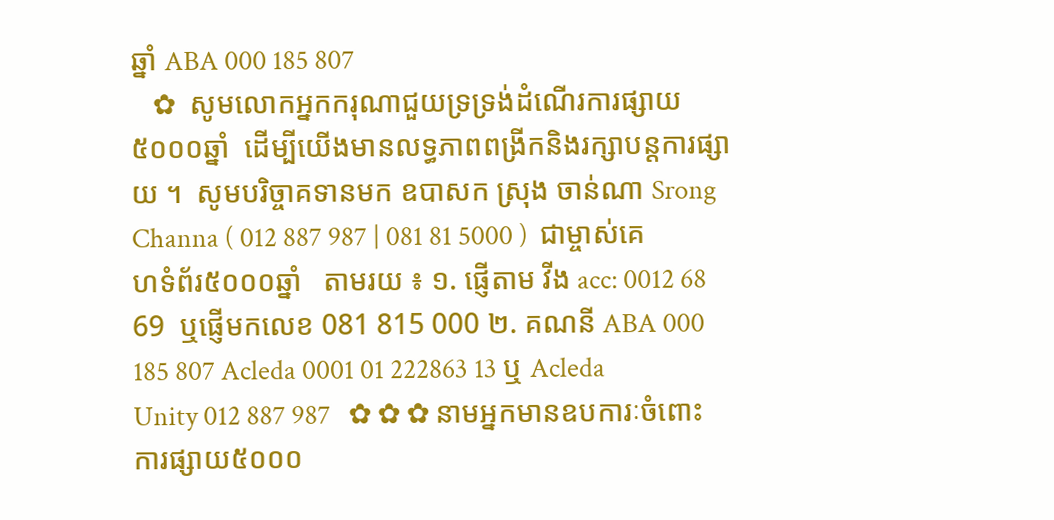ឆ្នាំ ABA 000 185 807
   ✿  សូមលោកអ្នកករុណាជួយទ្រទ្រង់ដំណើរការផ្សាយ៥០០០ឆ្នាំ  ដើម្បីយើងមានលទ្ធភាពពង្រីកនិងរក្សាបន្តការផ្សាយ ។  សូមបរិច្ចាគទានមក ឧបាសក ស្រុង ចាន់ណា Srong Channa ( 012 887 987 | 081 81 5000 )  ជាម្ចាស់គេហទំព័រ៥០០០ឆ្នាំ   តាមរយ ៖ ១. ផ្ញើតាម វីង acc: 0012 68 69  ឬផ្ញើមកលេខ 081 815 000 ២. គណនី ABA 000 185 807 Acleda 0001 01 222863 13 ឬ Acleda Unity 012 887 987   ✿ ✿ ✿ នាមអ្នកមានឧបការៈចំពោះការផ្សាយ៥០០០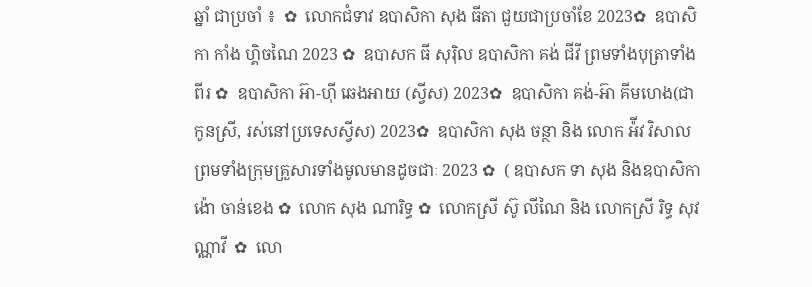ឆ្នាំ ជាប្រចាំ ៖  ✿  លោកជំទាវ ឧបាសិកា សុង ធីតា ជួយជាប្រចាំខែ 2023✿  ឧបាសិកា កាំង ហ្គិចណៃ 2023 ✿  ឧបាសក ធី សុរ៉ិល ឧបាសិកា គង់ ជីវី ព្រមទាំងបុត្រាទាំងពីរ ✿  ឧបាសិកា អ៊ា-ហុី ឆេងអាយ (ស្វីស) 2023✿  ឧបាសិកា គង់-អ៊ា គីមហេង(ជាកូនស្រី, រស់នៅប្រទេសស្វីស) 2023✿  ឧបាសិកា សុង ចន្ថា និង លោក អ៉ីវ វិសាល ព្រមទាំងក្រុមគ្រួសារទាំងមូលមានដូចជាៈ 2023 ✿  ( ឧបាសក ទា សុង និងឧបាសិកា ង៉ោ ចាន់ខេង ✿  លោក សុង ណារិទ្ធ ✿  លោកស្រី ស៊ូ លីណៃ និង លោកស្រី រិទ្ធ សុវណ្ណាវី  ✿  លោ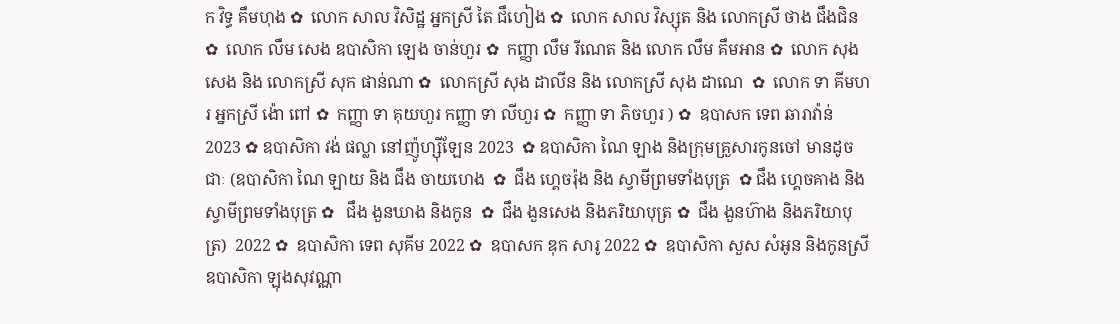ក វិទ្ធ គឹមហុង ✿  លោក សាល វិសិដ្ឋ អ្នកស្រី តៃ ជឹហៀង ✿  លោក សាល វិស្សុត និង លោកស្រី ថាង ជឹងជិន ✿  លោក លឹម សេង ឧបាសិកា ឡេង ចាន់ហួរ ✿  កញ្ញា លឹម រីណេត និង លោក លឹម គឹមអាន ✿  លោក សុង សេង និង លោកស្រី សុក ផាន់ណា ✿  លោកស្រី សុង ដាលីន និង លោកស្រី សុង ដាណេ  ✿  លោក ទា គីមហរ អ្នកស្រី ង៉ោ ពៅ ✿  កញ្ញា ទា គុយហួរ កញ្ញា ទា លីហួរ ✿  កញ្ញា ទា ភិចហួរ ) ✿  ឧបាសក ទេព ឆារាវ៉ាន់ 2023 ✿ ឧបាសិកា វង់ ផល្លា នៅញ៉ូហ្ស៊ីឡែន 2023  ✿ ឧបាសិកា ណៃ ឡាង និងក្រុមគ្រួសារកូនចៅ មានដូចជាៈ (ឧបាសិកា ណៃ ឡាយ និង ជឹង ចាយហេង  ✿  ជឹង ហ្គេចរ៉ុង និង ស្វាមីព្រមទាំងបុត្រ  ✿ ជឹង ហ្គេចគាង និង ស្វាមីព្រមទាំងបុត្រ ✿   ជឹង ងួនឃាង និងកូន  ✿  ជឹង ងួនសេង និងភរិយាបុត្រ ✿  ជឹង ងួនហ៊ាង និងភរិយាបុត្រ)  2022 ✿  ឧបាសិកា ទេព សុគីម 2022 ✿  ឧបាសក ឌុក សារូ 2022 ✿  ឧបាសិកា សួស សំអូន និងកូនស្រី ឧបាសិកា ឡុងសុវណ្ណា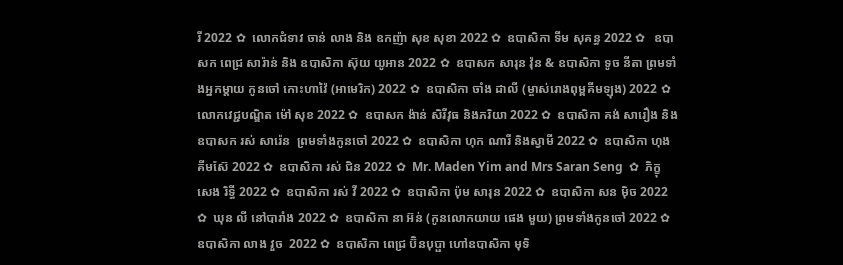រី 2022 ✿  លោកជំទាវ ចាន់ លាង និង ឧកញ៉ា សុខ សុខា 2022 ✿  ឧបាសិកា ទីម សុគន្ធ 2022 ✿   ឧបាសក ពេជ្រ សារ៉ាន់ និង ឧបាសិកា ស៊ុយ យូអាន 2022 ✿  ឧបាសក សារុន វ៉ុន & ឧបាសិកា ទូច នីតា ព្រមទាំងអ្នកម្តាយ កូនចៅ កោះហាវ៉ៃ (អាមេរិក) 2022 ✿  ឧបាសិកា ចាំង ដាលី (ម្ចាស់រោងពុម្ពគីមឡុង) 2022 ✿  លោកវេជ្ជបណ្ឌិត ម៉ៅ សុខ 2022 ✿  ឧបាសក ង៉ាន់ សិរីវុធ និងភរិយា 2022 ✿  ឧបាសិកា គង់ សារឿង និង ឧបាសក រស់ សារ៉េន  ព្រមទាំងកូនចៅ 2022 ✿  ឧបាសិកា ហុក ណារី និងស្វាមី 2022 ✿  ឧបាសិកា ហុង គីមស៊ែ 2022 ✿  ឧបាសិកា រស់ ជិន 2022 ✿  Mr. Maden Yim and Mrs Saran Seng  ✿  ភិក្ខុ សេង រិទ្ធី 2022 ✿  ឧបាសិកា រស់ វី 2022 ✿  ឧបាសិកា ប៉ុម សារុន 2022 ✿  ឧបាសិកា សន ម៉ិច 2022 ✿  ឃុន លី នៅបារាំង 2022 ✿  ឧបាសិកា នា អ៊ន់ (កូនលោកយាយ ផេង មួយ) ព្រមទាំងកូនចៅ 2022 ✿  ឧបាសិកា លាង វួច  2022 ✿  ឧបាសិកា ពេជ្រ ប៊ិនបុប្ផា ហៅឧបាសិកា មុទិ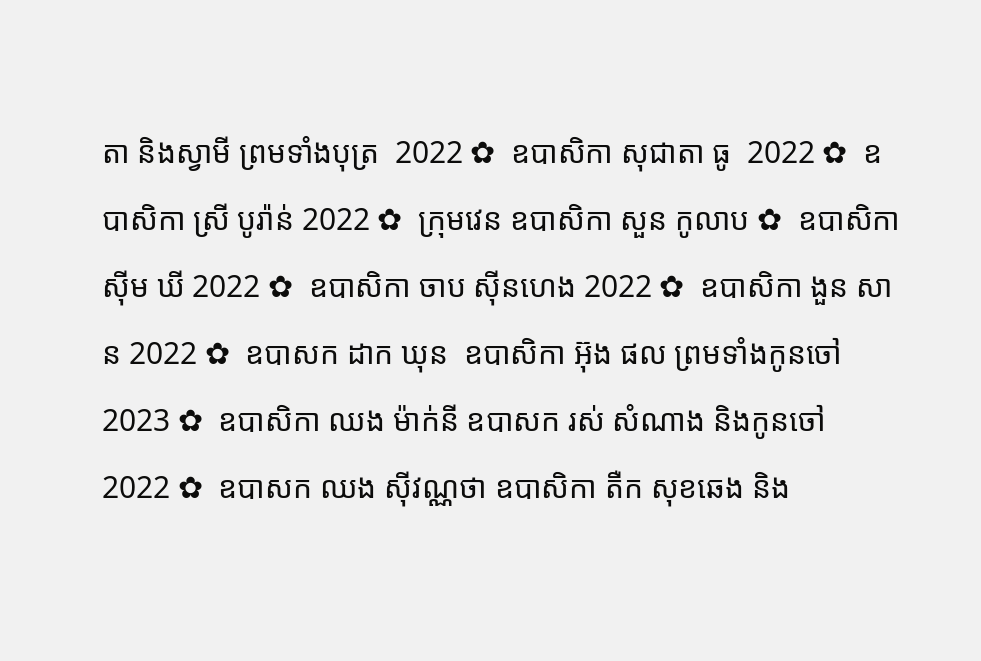តា និងស្វាមី ព្រមទាំងបុត្រ  2022 ✿  ឧបាសិកា សុជាតា ធូ  2022 ✿  ឧបាសិកា ស្រី បូរ៉ាន់ 2022 ✿  ក្រុមវេន ឧបាសិកា សួន កូលាប ✿  ឧបាសិកា ស៊ីម ឃី 2022 ✿  ឧបាសិកា ចាប ស៊ីនហេង 2022 ✿  ឧបាសិកា ងួន សាន 2022 ✿  ឧបាសក ដាក ឃុន  ឧបាសិកា អ៊ុង ផល ព្រមទាំងកូនចៅ 2023 ✿  ឧបាសិកា ឈង ម៉ាក់នី ឧបាសក រស់ សំណាង និងកូនចៅ  2022 ✿  ឧបាសក ឈង សុីវណ្ណថា ឧបាសិកា តឺក សុខឆេង និង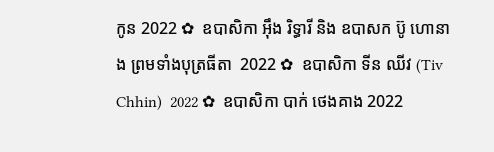កូន 2022 ✿  ឧបាសិកា អុឹង រិទ្ធារី និង ឧបាសក ប៊ូ ហោនាង ព្រមទាំងបុត្រធីតា  2022 ✿  ឧបាសិកា ទីន ឈីវ (Tiv Chhin)  2022 ✿  ឧបាសិកា បាក់ ថេងគាង 2022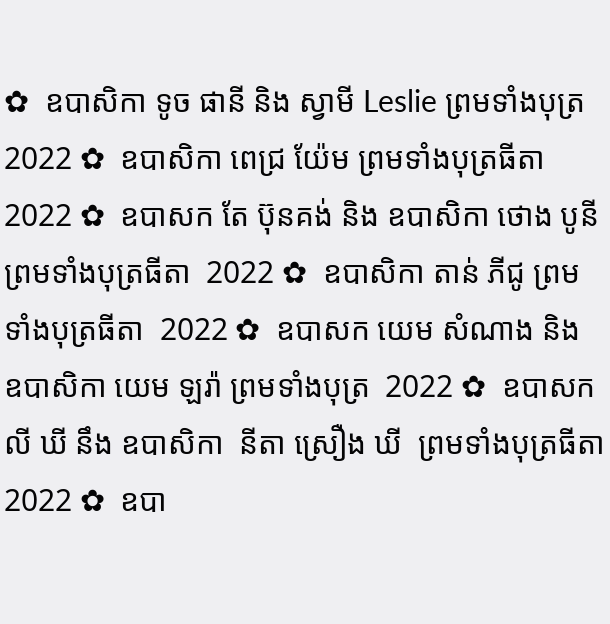✿  ឧបាសិកា ទូច ផានី និង ស្វាមី Leslie ព្រមទាំងបុត្រ  2022 ✿  ឧបាសិកា ពេជ្រ យ៉ែម ព្រមទាំងបុត្រធីតា  2022 ✿  ឧបាសក តែ ប៊ុនគង់ និង ឧបាសិកា ថោង បូនី ព្រមទាំងបុត្រធីតា  2022 ✿  ឧបាសិកា តាន់ ភីជូ ព្រមទាំងបុត្រធីតា  2022 ✿  ឧបាសក យេម សំណាង និង ឧបាសិកា យេម ឡរ៉ា ព្រមទាំងបុត្រ  2022 ✿  ឧបាសក លី ឃី នឹង ឧបាសិកា  នីតា ស្រឿង ឃី  ព្រមទាំងបុត្រធីតា  2022 ✿  ឧបា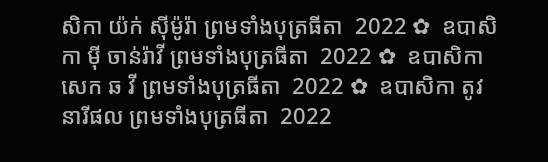សិកា យ៉ក់ សុីម៉ូរ៉ា ព្រមទាំងបុត្រធីតា  2022 ✿  ឧបាសិកា មុី ចាន់រ៉ាវី ព្រមទាំងបុត្រធីតា  2022 ✿  ឧបាសិកា សេក ឆ វី ព្រមទាំងបុត្រធីតា  2022 ✿  ឧបាសិកា តូវ នារីផល ព្រមទាំងបុត្រធីតា  2022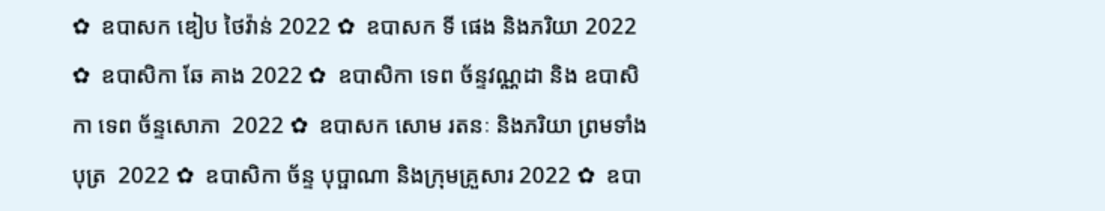✿  ឧបាសក ឌៀប ថៃវ៉ាន់ 2022 ✿  ឧបាសក ទី ផេង និងភរិយា 2022 ✿  ឧបាសិកា ឆែ គាង 2022 ✿  ឧបាសិកា ទេព ច័ន្ទវណ្ណដា និង ឧបាសិកា ទេព ច័ន្ទសោភា  2022 ✿  ឧបាសក សោម រតនៈ និងភរិយា ព្រមទាំងបុត្រ  2022 ✿  ឧបាសិកា ច័ន្ទ បុប្ផាណា និងក្រុមគ្រួសារ 2022 ✿  ឧបា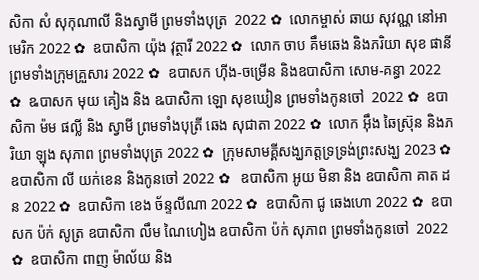សិកា សំ សុកុណាលី និងស្វាមី ព្រមទាំងបុត្រ  2022 ✿  លោកម្ចាស់ ឆាយ សុវណ្ណ នៅអាមេរិក 2022 ✿  ឧបាសិកា យ៉ុង វុត្ថារី 2022 ✿  លោក ចាប គឹមឆេង និងភរិយា សុខ ផានី ព្រមទាំងក្រុមគ្រួសារ 2022 ✿  ឧបាសក ហ៊ីង-ចម្រើន និងឧបាសិកា សោម-គន្ធា 2022 ✿  ឩបាសក មុយ គៀង និង ឩបាសិកា ឡោ សុខឃៀន ព្រមទាំងកូនចៅ  2022 ✿  ឧបាសិកា ម៉ម ផល្លី និង ស្វាមី ព្រមទាំងបុត្រី ឆេង សុជាតា 2022 ✿  លោក អ៊ឹង ឆៃស្រ៊ុន និងភរិយា ឡុង សុភាព ព្រមទាំងបុត្រ 2022 ✿  ក្រុមសាមគ្គីសង្ឃភត្តទ្រទ្រង់ព្រះសង្ឃ 2023 ✿   ឧបាសិកា លី យក់ខេន និងកូនចៅ 2022 ✿   ឧបាសិកា អូយ មិនា និង ឧបាសិកា គាត ដន 2022 ✿  ឧបាសិកា ខេង ច័ន្ទលីណា 2022 ✿  ឧបាសិកា ជូ ឆេងហោ 2022 ✿  ឧបាសក ប៉ក់ សូត្រ ឧបាសិកា លឹម ណៃហៀង ឧបាសិកា ប៉ក់ សុភាព ព្រមទាំងកូនចៅ  2022 ✿  ឧបាសិកា ពាញ ម៉ាល័យ និង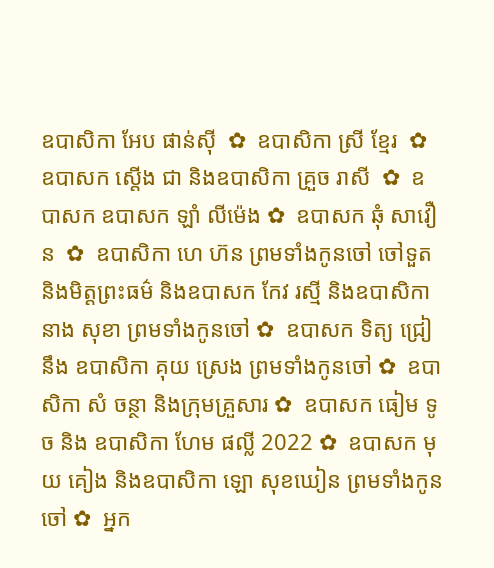ឧបាសិកា អែប ផាន់ស៊ី  ✿  ឧបាសិកា ស្រី ខ្មែរ  ✿  ឧបាសក ស្តើង ជា និងឧបាសិកា គ្រួច រាសី  ✿  ឧបាសក ឧបាសក ឡាំ លីម៉េង ✿  ឧបាសក ឆុំ សាវឿន  ✿  ឧបាសិកា ហេ ហ៊ន ព្រមទាំងកូនចៅ ចៅទួត និងមិត្តព្រះធម៌ និងឧបាសក កែវ រស្មី និងឧបាសិកា នាង សុខា ព្រមទាំងកូនចៅ ✿  ឧបាសក ទិត្យ ជ្រៀ នឹង ឧបាសិកា គុយ ស្រេង ព្រមទាំងកូនចៅ ✿  ឧបាសិកា សំ ចន្ថា និងក្រុមគ្រួសារ ✿  ឧបាសក ធៀម ទូច និង ឧបាសិកា ហែម ផល្លី 2022 ✿  ឧបាសក មុយ គៀង និងឧបាសិកា ឡោ សុខឃៀន ព្រមទាំងកូនចៅ ✿  អ្នក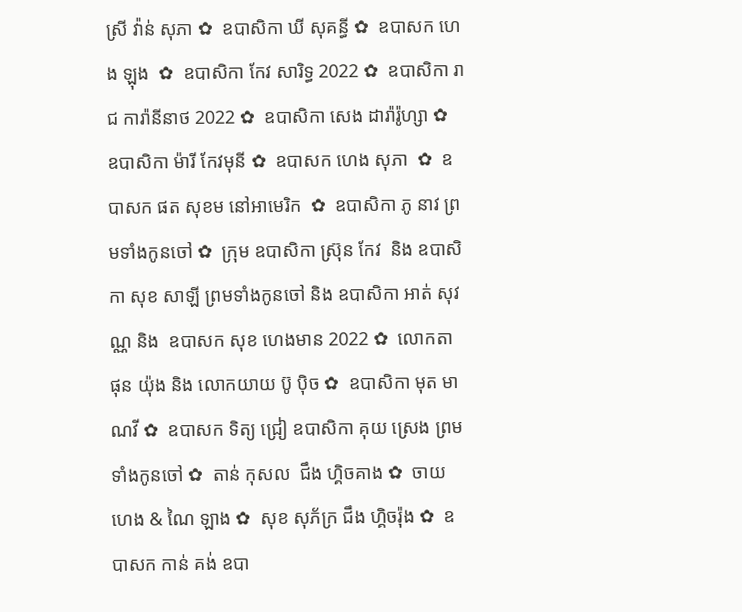ស្រី វ៉ាន់ សុភា ✿  ឧបាសិកា ឃី សុគន្ធី ✿  ឧបាសក ហេង ឡុង  ✿  ឧបាសិកា កែវ សារិទ្ធ 2022 ✿  ឧបាសិកា រាជ ការ៉ានីនាថ 2022 ✿  ឧបាសិកា សេង ដារ៉ារ៉ូហ្សា ✿  ឧបាសិកា ម៉ារី កែវមុនី ✿  ឧបាសក ហេង សុភា  ✿  ឧបាសក ផត សុខម នៅអាមេរិក  ✿  ឧបាសិកា ភូ នាវ ព្រមទាំងកូនចៅ ✿  ក្រុម ឧបាសិកា ស្រ៊ុន កែវ  និង ឧបាសិកា សុខ សាឡី ព្រមទាំងកូនចៅ និង ឧបាសិកា អាត់ សុវណ្ណ និង  ឧបាសក សុខ ហេងមាន 2022 ✿  លោកតា ផុន យ៉ុង និង លោកយាយ ប៊ូ ប៉ិច ✿  ឧបាសិកា មុត មាណវី ✿  ឧបាសក ទិត្យ ជ្រៀ ឧបាសិកា គុយ ស្រេង ព្រមទាំងកូនចៅ ✿  តាន់ កុសល  ជឹង ហ្គិចគាង ✿  ចាយ ហេង & ណៃ ឡាង ✿  សុខ សុភ័ក្រ ជឹង ហ្គិចរ៉ុង ✿  ឧបាសក កាន់ គង់ ឧបា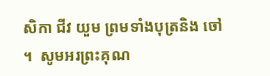សិកា ជីវ យួម ព្រមទាំងបុត្រនិង ចៅ ។  សូមអរព្រះគុណ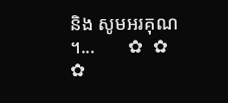និង សូមអរគុណ ។...       ✿  ✿  ✿